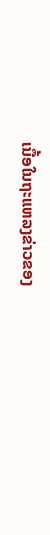ເນື້ອໃນຖະແຫລງຂ່າວຂອງ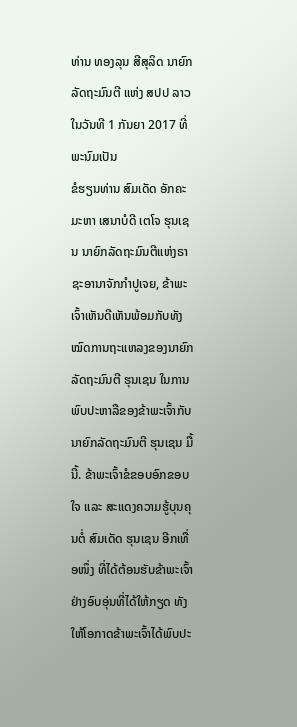ທ່ານ ທອງລຸນ ສີສຸລິດ ນາຍົກລັດຖະມົນຕີ ແຫ່ງ ສປປ ລາວ ໃນວັນທີ 1 ກັນຍາ 2017 ທີ່ພະນົມເປັນ
ຂໍຮຽນທ່ານ ສົມເດັດ ອັກຄະມະຫາ ເສນາບໍດີ ເຕໂຈ ຮຸນເຊນ ນາຍົກລັດຖະມົນຕີແຫ່ງຣາຊະອານາຈັກກຳປູເຈຍ, ຂ້າພະເຈົ້າເຫັນດີເຫັນພ້ອມກັບທັງໝົດການຖະແຫລງຂອງນາຍົກລັດຖະມົນຕີ ຮຸນເຊນ ໃນການພົບປະຫາລືຂອງຂ້າພະເຈົ້າກັບນາຍົກລັດຖະມົນຕີ ຮຸນເຊນ ມື້ນີ້. ຂ້າພະເຈົ້າຂໍຂອບອົກຂອບໃຈ ແລະ ສະແດງຄວາມຮູ້ບຸນຄຸນຕໍ່ ສົມເດັດ ຮຸນເຊນ ອີກເທື່ອໜຶ່ງ ທີ່ໄດ້ຕ້ອນຮັບຂ້າພະເຈົ້າຢ່າງອົບອຸ່ນທີ່ໄດ້ໃຫ້ກຽດ ທັງໃຫ້ໂອກາດຂ້າພະເຈົ້າໄດ້ພົບປະ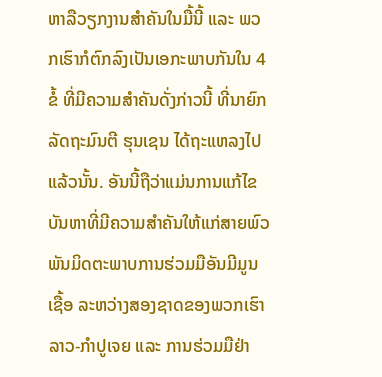ຫາລືວຽກງານສຳຄັນໃນມື້ນີ້ ແລະ ພວກເຮົາກໍຕົກລົງເປັນເອກະພາບກັນໃນ 4 ຂໍ້ ທີ່ມີຄວາມສຳຄັນດັ່ງກ່າວນີ້ ທີ່ນາຍົກລັດຖະມົນຕີ ຮຸນເຊນ ໄດ້ຖະແຫລງໄປແລ້ວນັ້ນ. ອັນນີ້ຖືວ່າແມ່ນການແກ້ໄຂບັນຫາທີ່ມີຄວາມສຳຄັນໃຫ້ແກ່ສາຍພົວພັນມິດຕະພາບການຮ່ວມມືອັນມີມູນເຊື້ອ ລະຫວ່າງສອງຊາດຂອງພວກເຮົາລາວ-ກຳປູເຈຍ ແລະ ການຮ່ວມມືຢ່າ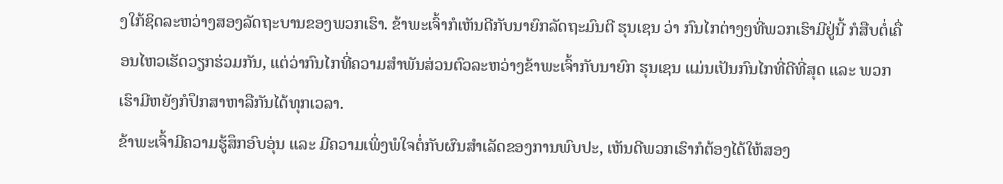ງໃກ້ຊິດລະຫວ່າງສອງລັດຖະບານຂອງພວກເຮົາ. ຂ້າພະເຈົ້າກໍເຫັນດີກັບນາຍົກລັດຖະມົນຕີ ຮຸນເຊນ ວ່າ ກົນໄກຕ່າງໆທີ່ພວກເຮົາມີຢູ່ນີ້ ກໍສືບຕໍ່ເຄື່ອນໄຫວເຮັດວຽກຮ່ວມກັນ, ແຕ່ວ່າກົນໄກທີ່ຄວາມສຳພັນສ່ວນຕົວລະຫວ່າງຂ້າພະເຈົ້າກັບນາຍົກ ຮຸນເຊນ ແມ່ນເປັນກົນໄກທີ່ດີທີ່ສຸດ ແລະ ພວກເຮົາມີຫຍັງກໍປຶກສາຫາລືກັນໄດ້ທຸກເວລາ.
ຂ້າພະເຈົ້າມີຄວາມຮູ້ສຶກອົບອຸ່ນ ແລະ ມີຄວາມເພິ່ງພໍໃຈຕໍ່ກັບຜົນສຳເລັດຂອງການພົບປະ, ເຫັນດີພວກເຮົາກໍຕ້ອງໄດ້ໃຫ້ສອງ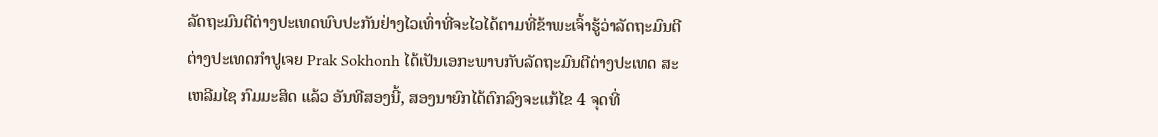ລັດຖະມົນຕີຕ່າງປະເທດພົບປະກັນຢ່າງໄວເທົ່າທີ່ຈະໄວໄດ້ຕາມທີ່ຂ້າພະເຈົ້າຮູ້ວ່າລັດຖະມົນຕີຕ່າງປະເທດກຳປູເຈຍ Prak Sokhonh ໄດ້ເປັນເອກະພາບກັບລັດຖະມົນຕີຕ່າງປະເທດ ສະເຫລີມໄຊ ກົມມະສິດ ແລ້ວ ອັນທີສອງນີ້, ສອງນາຍົກໄດ້ຕົກລົງຈະແກ້ໄຂ 4 ຈຸດທີ່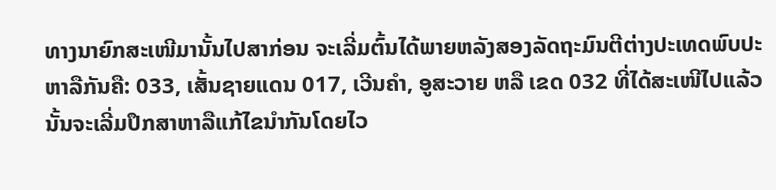ທາງນາຍົກສະເໜີມານັ້ນໄປສາກ່ອນ ຈະເລີ່ມຕົ້ນໄດ້ພາຍຫລັງສອງລັດຖະມົນຕີຕ່າງປະເທດພົບປະຫາລືກັນຄື: 033, ເສັ້ນຊາຍແດນ 017, ເວີນຄຳ, ອູສະວາຍ ຫລື ເຂດ 032 ທີ່ໄດ້ສະເໜີໄປແລ້ວນັ້ນຈະເລີ່ມປຶກສາຫາລືແກ້ໄຂນຳກັນໂດຍໄວ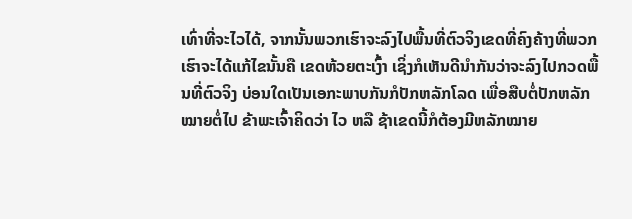ເທົ່າທີ່ຈະໄວໄດ້, ຈາກນັ້ນພວກເຮົາຈະລົງໄປພື້ນທີ່ຕົວຈິງເຂດທີ່ຄົງຄ້າງທີ່ພວກເຮົາຈະໄດ້ແກ້ໄຂນັ້ນຄື ເຂດຫ້ວຍຕະເງົ້າ ເຊິ່ງກໍເຫັນດີນຳກັນວ່າຈະລົງໄປກວດພື້ນທີ່ຕົວຈິງ ບ່ອນໃດເປັນເອກະພາບກັນກໍປັກຫລັກໂລດ ເພື່ອສືບຕໍ່ປັກຫລັກໝາຍຕໍ່ໄປ ຂ້າພະເຈົ້າຄິດວ່າ ໄວ ຫລື ຊ້າເຂດນີ້ກໍຕ້ອງມີຫລັກໝາຍ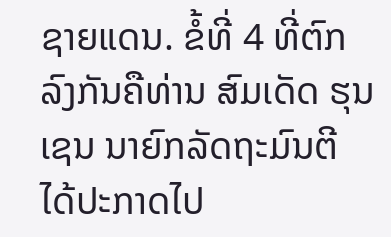ຊາຍແດນ. ຂໍ້ທີ່ 4 ທີ່ຕົກລົງກັນຄືທ່ານ ສົມເດັດ ຮຸນເຊນ ນາຍົກລັດຖະມົນຕີ ໄດ້ປະກາດໄປ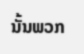ນັ້ນພວກ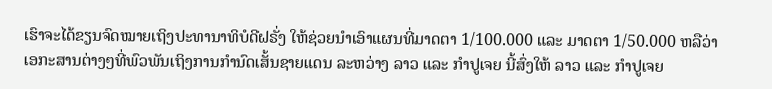ເຮົາຈະໄດ້ຂຽນຈົດໝາຍເຖິງປະທານາທິບໍດີຝຣັ່ງ ໃຫ້ຊ່ວຍນຳເອົາແຜນທີ່ມາດຕາ 1/100.000 ແລະ ມາດຕາ 1/50.000 ຫລືວ່າ ເອກະສານຕ່າງໆທີ່ພົວພັນເຖິງການກຳນົດເສັ້ນຊາຍແດນ ລະຫວ່າງ ລາວ ແລະ ກຳປູເຈຍ ນີ້ສົ່ງໃຫ້ ລາວ ແລະ ກຳປູເຈຍ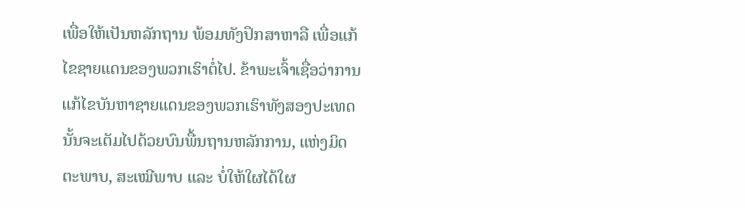ເພື່ອໃຫ້ເປັນຫລັກຖານ ພ້ອມທັງປຶກສາຫາລື ເພື່ອແກ້ໄຂຊາຍແດນຂອງພວກເຮົາຕໍ່ໄປ. ຂ້າພະເຈົ້າເຊື່ອວ່າການແກ້ໄຂບັນຫາຊາຍແດນຂອງພວກເຮົາທັງສອງປະເທດນັ້ນຈະເຕັມໄປດ້ວຍບົນພື້ນຖານຫລັກການ, ແຫ່ງມິດຕະພາບ, ສະເໝີພາບ ແລະ ບໍ່ໃຫ້ໃຜໄດ້ໃຜ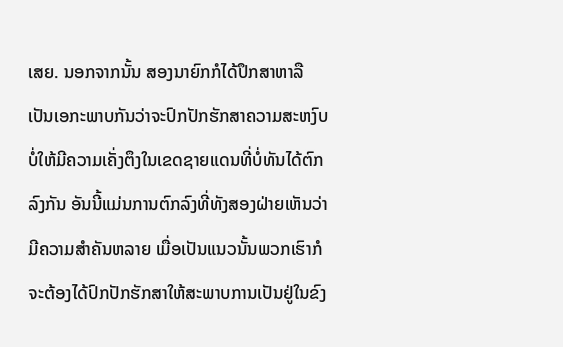ເສຍ. ນອກຈາກນັ້ນ ສອງນາຍົກກໍໄດ້ປຶກສາຫາລືເປັນເອກະພາບກັນວ່າຈະປົກປັກຮັກສາຄວາມສະຫງົບ ບໍ່ໃຫ້ມີຄວາມເຄັ່ງຕຶງໃນເຂດຊາຍແດນທີ່ບໍ່ທັນໄດ້ຕົກລົງກັນ ອັນນີ້ແມ່ນການຕົກລົງທີ່ທັງສອງຝ່າຍເຫັນວ່າມີຄວາມສຳຄັນຫລາຍ ເມື່ອເປັນແນວນັ້ນພວກເຮົາກໍຈະຕ້ອງໄດ້ປົກປັກຮັກສາໃຫ້ສະພາບການເປັນຢູ່ໃນຂົງ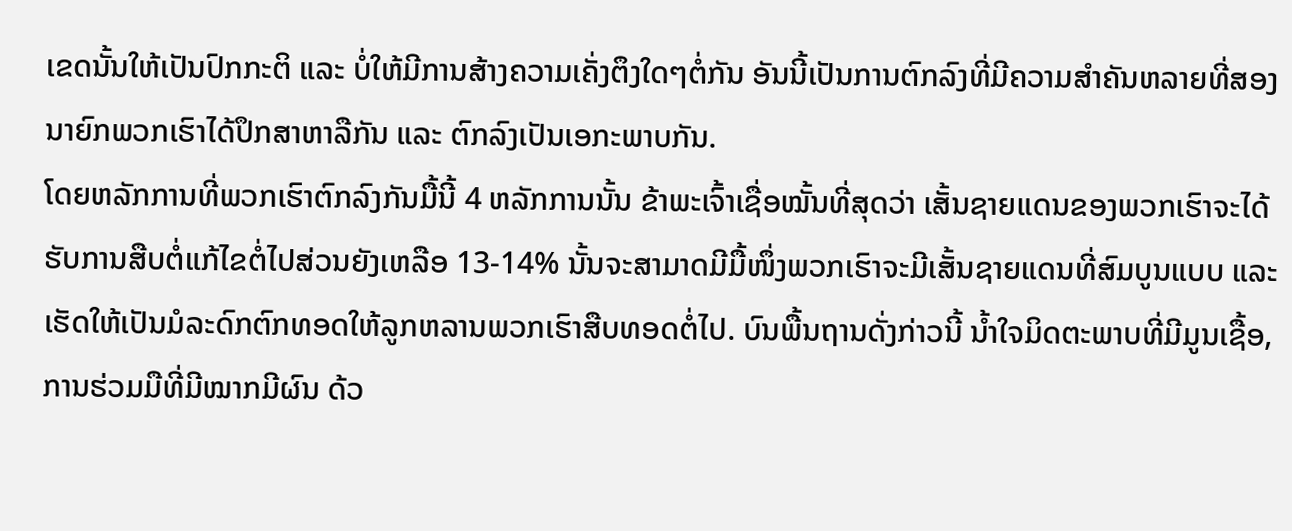ເຂດນັ້ນໃຫ້ເປັນປົກກະຕິ ແລະ ບໍ່ໃຫ້ມີການສ້າງຄວາມເຄັ່ງຕຶງໃດໆຕໍ່ກັນ ອັນນີ້ເປັນການຕົກລົງທີ່ມີຄວາມສຳຄັນຫລາຍທີ່ສອງນາຍົກພວກເຮົາໄດ້ປຶກສາຫາລືກັນ ແລະ ຕົກລົງເປັນເອກະພາບກັນ.
ໂດຍຫລັກການທີ່ພວກເຮົາຕົກລົງກັນມື້ນີ້ 4 ຫລັກການນັ້ນ ຂ້າພະເຈົ້າເຊື່ອໝັ້ນທີ່ສຸດວ່າ ເສັ້ນຊາຍແດນຂອງພວກເຮົາຈະໄດ້ຮັບການສືບຕໍ່ແກ້ໄຂຕໍ່ໄປສ່ວນຍັງເຫລືອ 13-14% ນັ້ນຈະສາມາດມີມື້ໜຶ່ງພວກເຮົາຈະມີເສັ້ນຊາຍແດນທີ່ສົມບູນແບບ ແລະ ເຮັດໃຫ້ເປັນມໍລະດົກຕົກທອດໃຫ້ລູກຫລານພວກເຮົາສືບທອດຕໍ່ໄປ. ບົນພື້ນຖານດັ່ງກ່າວນີ້ ນ້ຳໃຈມິດຕະພາບທີ່ມີມູນເຊື້ອ, ການຮ່ວມມືທີ່ມີໝາກມີຜົນ ດ້ວ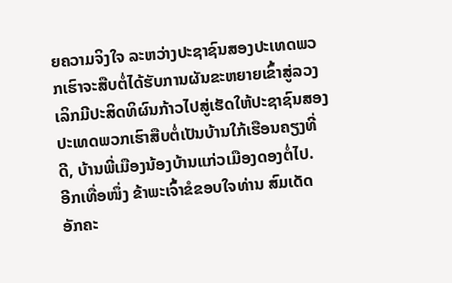ຍຄວາມຈິງໃຈ ລະຫວ່າງປະຊາຊົນສອງປະເທດພວກເຮົາຈະສືບຕໍ່ໄດ້ຮັບການຜັນຂະຫຍາຍເຂົ້າສູ່ລວງເລິກມີປະສິດທິຜົນກ້າວໄປສູ່ເຮັດໃຫ້ປະຊາຊົນສອງປະເທດພວກເຮົາສືບຕໍ່ເປັນບ້ານໃກ້ເຮືອນຄຽງທີ່ດີ, ບ້ານພີ່ເມືອງນ້ອງບ້ານແກ່ວເມືອງດອງຕໍ່ໄປ.
ອີກເທື່ອໜຶ່ງ ຂ້າພະເຈົ້າຂໍຂອບໃຈທ່ານ ສົມເດັດ ອັກຄະ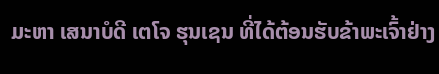ມະຫາ ເສນາບໍດີ ເຕໂຈ ຮຸນເຊນ ທີ່ໄດ້ຕ້ອນຮັບຂ້າພະເຈົ້າຢ່າງ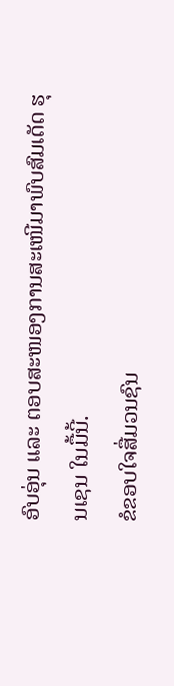ອົບອຸ່ນ ແລະ ຕອບສະໜອງການສະເໜີມາພົບສົມເດັດ ຮຸນເຊນ ໃນມື້ນີ້.
ຂໍຂອບໃຈສື່ມວນຊົນ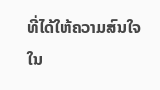ທີ່ໄດ້ໃຫ້ຄວາມສົນໃຈໃນ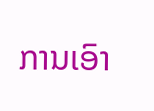ການເອົາ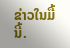ຂ່າວໃນມື້ນີ້.